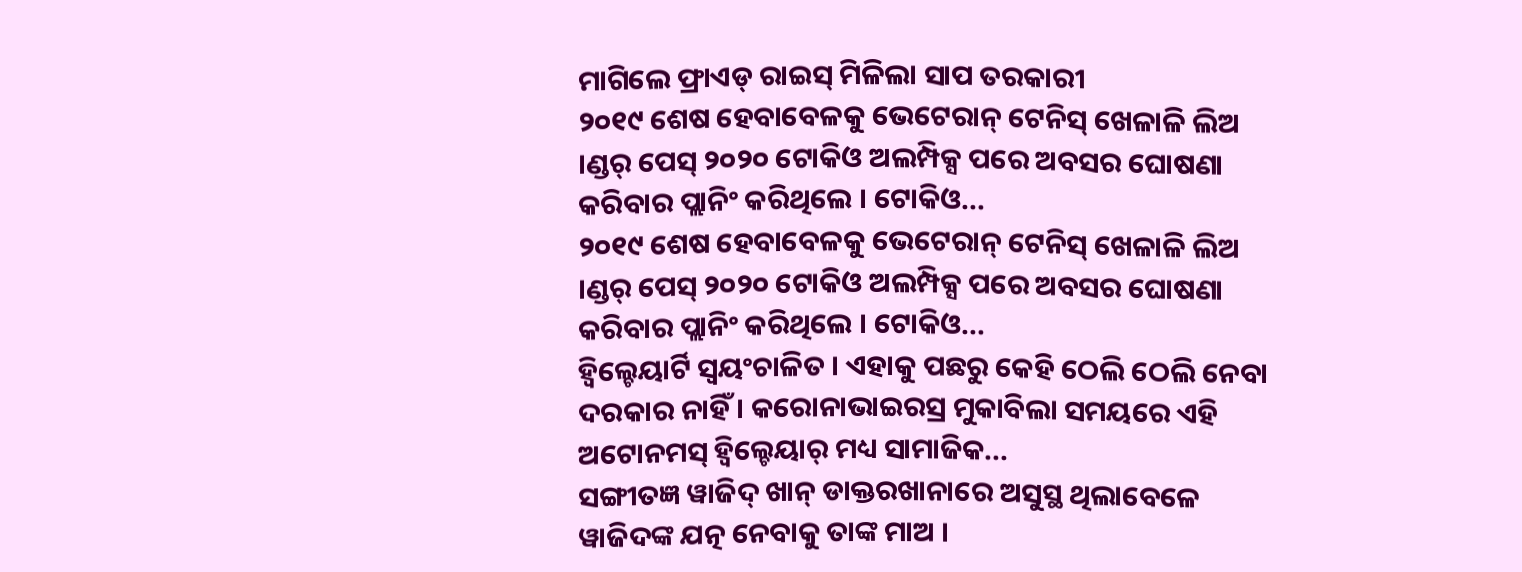ମାଗିଲେ ଫ୍ରାଏଡ୍ ରାଇସ୍ ମିଳିଲା ସାପ ତରକାରୀ
୨୦୧୯ ଶେଷ ହେବାବେଳକୁ ଭେଟେରାନ୍ ଟେନିସ୍ ଖେଳାଳି ଲିଅ ।ଣ୍ଡର୍ ପେସ୍ ୨୦୨୦ ଟୋକିଓ ଅଲମ୍ପିକ୍ସ ପରେ ଅବସର ଘୋଷଣା କରିବାର ପ୍ଲାନିଂ କରିଥିଲେ । ଟୋକିଓ...
୨୦୧୯ ଶେଷ ହେବାବେଳକୁ ଭେଟେରାନ୍ ଟେନିସ୍ ଖେଳାଳି ଲିଅ ।ଣ୍ଡର୍ ପେସ୍ ୨୦୨୦ ଟୋକିଓ ଅଲମ୍ପିକ୍ସ ପରେ ଅବସର ଘୋଷଣା କରିବାର ପ୍ଲାନିଂ କରିଥିଲେ । ଟୋକିଓ...
ହ୍ୱିଲ୍ଚେୟାର୍ଟି ସ୍ୱୟଂଚାଳିତ । ଏହାକୁ ପଛରୁ କେହି ଠେଲି ଠେଲି ନେବା ଦରକାର ନାହିଁ । କରୋନାଭାଇରସ୍ର ମୁକାବିଲା ସମୟରେ ଏହି ଅଟୋନମସ୍ ହ୍ୱିଲ୍ଚେୟାର୍ ମଧ୍ୟ ସାମାଜିକ...
ସଙ୍ଗୀତଜ୍ଞ ୱାଜିଦ୍ ଖାନ୍ ଡାକ୍ତରଖାନାରେ ଅସୁସ୍ଥ ଥିଲାବେଳେ ୱାଜିଦଙ୍କ ଯତ୍ନ ନେବାକୁ ତାଙ୍କ ମାଅ ।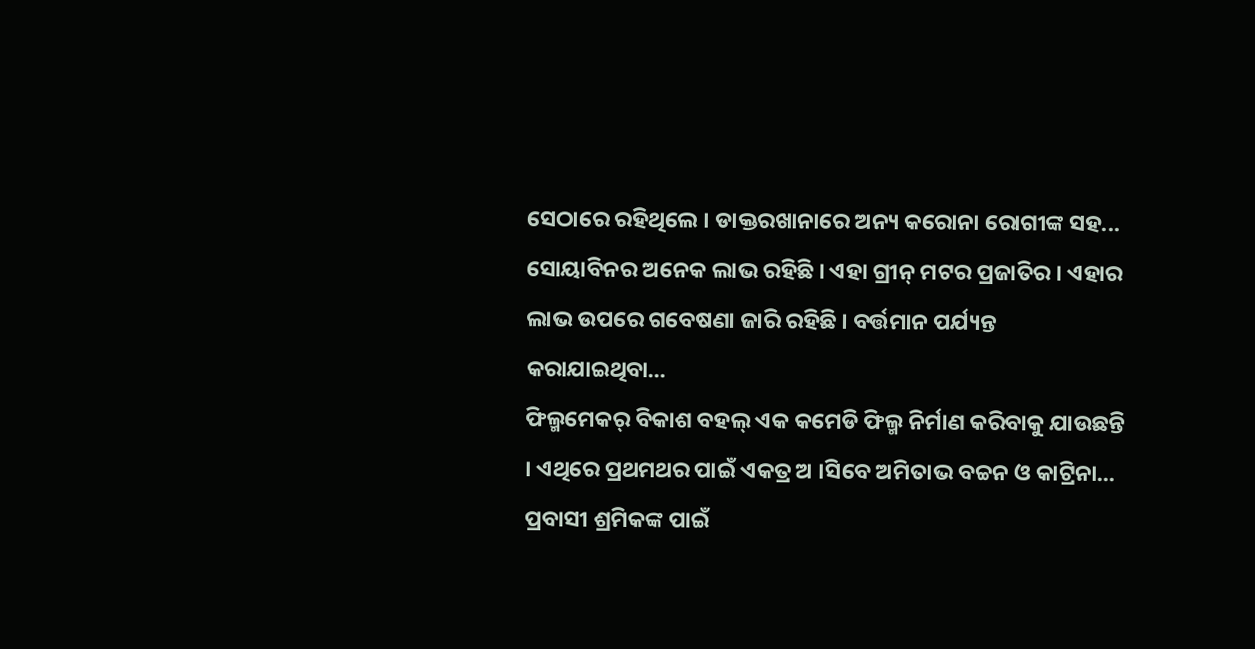ସେଠାରେ ରହିଥିଲେ । ଡାକ୍ତରଖାନାରେ ଅନ୍ୟ କରୋନା ରୋଗୀଙ୍କ ସହ...
ସୋୟାବିନର ଅନେକ ଲାଭ ରହିଛି । ଏହା ଗ୍ରୀନ୍ ମଟର ପ୍ରଜାତିର । ଏହାର ଲାଭ ଉପରେ ଗବେଷଣା ଜାରି ରହିଛି । ବର୍ତ୍ତମାନ ପର୍ଯ୍ୟନ୍ତ କରାଯାଇଥିବା...
ଫିଲ୍ମମେକର୍ ବିକାଶ ବହଲ୍ ଏକ କମେଡି ଫିଲ୍ମ ନିର୍ମାଣ କରିବାକୁ ଯାଉଛନ୍ତି । ଏଥିରେ ପ୍ରଥମଥର ପାଇଁ ଏକତ୍ର ଅ ।ସିବେ ଅମିତାଭ ବଚ୍ଚନ ଓ କାଟ୍ରିନା...
ପ୍ରବାସୀ ଶ୍ରମିକଙ୍କ ପାଇଁ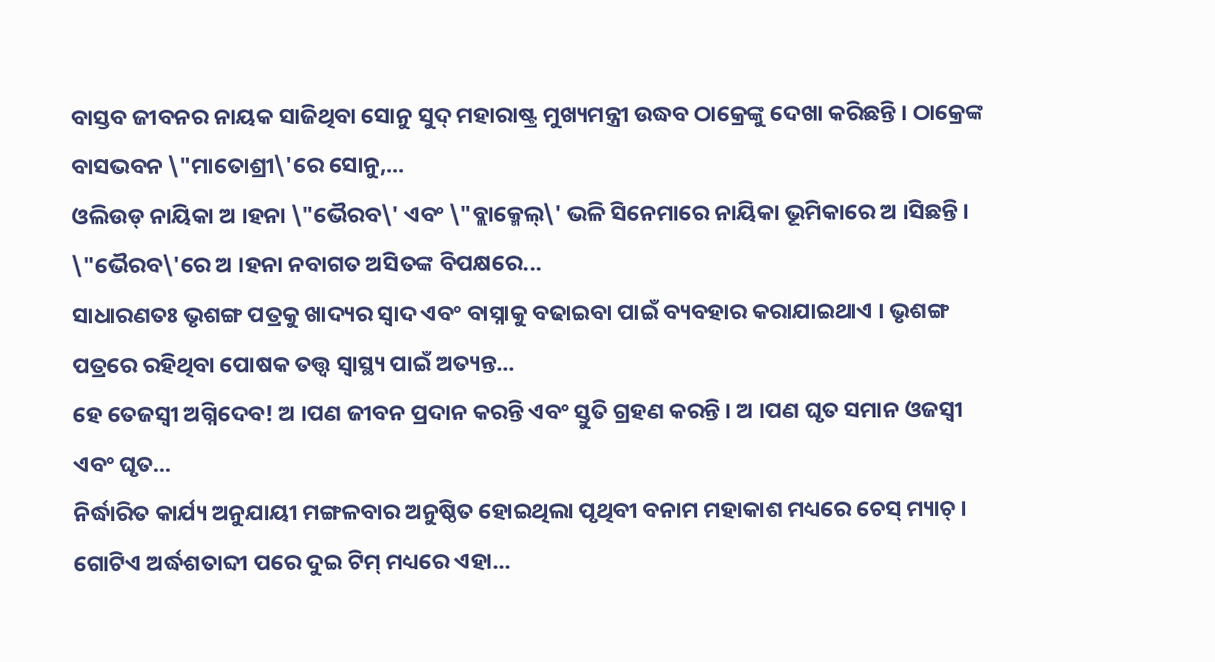ବାସ୍ତବ ଜୀବନର ନାୟକ ସାଜିଥିବା ସୋନୁ ସୁଦ୍ ମହାରାଷ୍ଟ୍ର ମୁଖ୍ୟମନ୍ତ୍ରୀ ଉଦ୍ଧବ ଠାକ୍ରେଙ୍କୁ ଦେଖା କରିଛନ୍ତି । ଠାକ୍ରେଙ୍କ ବାସଭବନ \"ମାତୋଶ୍ରୀ\'ରେ ସୋନୁ,...
ଓଲିଉଡ୍ ନାୟିକା ଅ ।ହନା \"ଭୈରବ\' ଏବଂ \"ବ୍ଲାକ୍ମେଲ୍\' ଭଳି ସିନେମାରେ ନାୟିକା ଭୂମିକାରେ ଅ ।ସିଛନ୍ତି । \"ଭୈରବ\'ରେ ଅ ।ହନା ନବାଗତ ଅସିତଙ୍କ ବିପକ୍ଷରେ...
ସାଧାରଣତଃ ଭୃଶଙ୍ଗ ପତ୍ରକୁ ଖାଦ୍ୟର ସ୍ୱାଦ ଏବଂ ବାସ୍ନାକୁ ବଢାଇବା ପାଇଁ ବ୍ୟବହାର କରାଯାଇଥାଏ । ଭୃଶଙ୍ଗ ପତ୍ରରେ ରହିଥିବା ପୋଷକ ତତ୍ତ୍ୱ ସ୍ୱାସ୍ଥ୍ୟ ପାଇଁ ଅତ୍ୟନ୍ତ...
ହେ ତେଜସ୍ୱୀ ଅଗ୍ନିଦେବ! ଅ ।ପଣ ଜୀବନ ପ୍ରଦାନ କରନ୍ତି ଏବଂ ସ୍ତୁତି ଗ୍ରହଣ କରନ୍ତି । ଅ ।ପଣ ଘୃତ ସମାନ ଓଜସ୍ୱୀ ଏବଂ ଘୃତ...
ନିର୍ଦ୍ଧାରିତ କାର୍ଯ୍ୟ ଅନୁଯାୟୀ ମଙ୍ଗଳବାର ଅନୁଷ୍ଠିତ ହୋଇଥିଲା ପୃଥିବୀ ବନାମ ମହାକାଶ ମଧ୍ୟରେ ଚେସ୍ ମ୍ୟାଚ୍ । ଗୋଟିଏ ଅର୍ଦ୍ଧଶତାବ୍ଦୀ ପରେ ଦୁଇ ଟିମ୍ ମଧ୍ୟରେ ଏହା...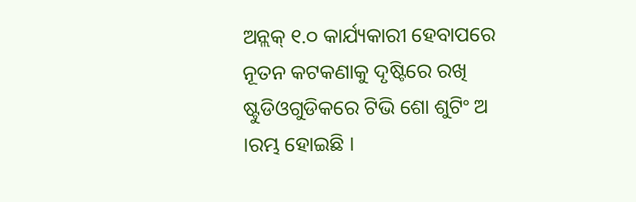ଅନ୍ଲକ୍ ୧.୦ କାର୍ଯ୍ୟକାରୀ ହେବାପରେ ନୂତନ କଟକଣାକୁ ଦୃଷ୍ଟିରେ ରଖି ଷ୍ଟୁଡିଓଗୁଡିକରେ ଟିଭି ଶୋ ଶୁଟିଂ ଅ ।ରମ୍ଭ ହୋଇଛି ।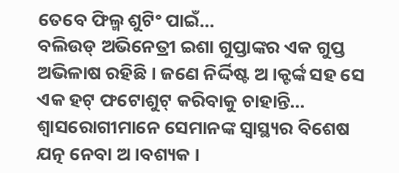ତେବେ ଫିଲ୍ମ ଶୁଟିଂ ପାଇଁ...
ବଲିଉଡ୍ ଅଭିନେତ୍ରୀ ଇଶା ଗୁପ୍ତାଙ୍କର ଏକ ଗୁପ୍ତ ଅଭିଳାଷ ରହିଛି । ଜଣେ ନିର୍ଦ୍ଦିଷ୍ଟ ଅ ।କ୍ଟର୍ଙ୍କ ସହ ସେ ଏକ ହଟ୍ ଫଟୋଶୁଟ୍ କରିବାକୁ ଚାହାନ୍ତି...
ଶ୍ୱାସରୋଗୀମାନେ ସେମାନଙ୍କ ସ୍ୱାସ୍ଥ୍ୟର ବିଶେଷ ଯତ୍ନ ନେବା ଅ ।ବଶ୍ୟକ ।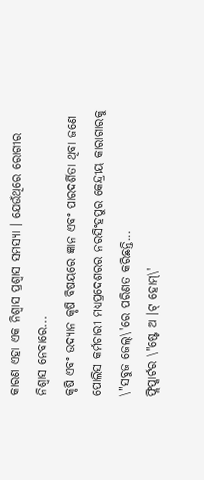କାରଣ ଏହା ଏକ ନିଶ୍ୱାସ ପ୍ରଶ୍ୱାସ ସମସ୍ୟା । ଯେଉଁଥିରେ ରୋଗୀର ନିଶ୍ୱାସ ନେବାରେ...
କୃଷି ଏବଂ ଉଦ୍ୟାନ କୃଷି ବିଷୟରେ ଜ୍ଞାନ ଏବଂ ପାରଦର୍ଶିତା ଥିବା ଜଣେ ପୋଲିସ କର୍ମଚାରୀ ମଧ୍ୟପ୍ରଦେଶରର ନରସିଂହପୁର କେନ୍ଦ୍ରୀୟ କାରାଗାରକୁ \"ସବୁଜ ଜେଲ୍\'ରେ ପରିଣତ କରିଛନ୍ତି...
ଫ୍ଲିପ୍କାର୍ଟର \"ଷ୍ଟେ ଅ ।ଟ୍ ହୋମ୍\'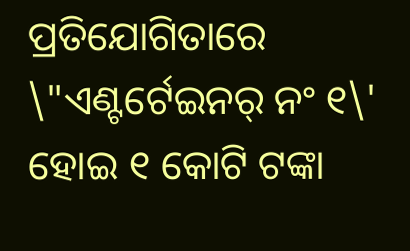ପ୍ରତିଯୋଗିତାରେ \"ଏଣ୍ଟର୍ଟେଇନର୍ ନଂ ୧\' ହୋଇ ୧ କୋଟି ଟଙ୍କା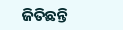ଜିତିଛନ୍ତି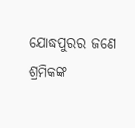ଯୋଦ୍ଧପୁରର ଜଣେ ଶ୍ରମିକଙ୍କ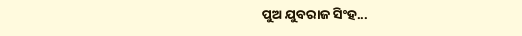ପୁଅ ଯୁବରାଜ ସିଂହ...